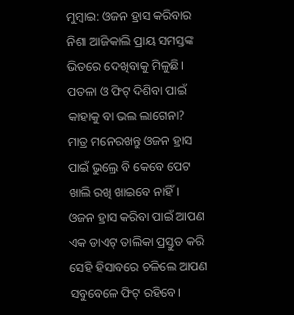ମୁମ୍ବାଇ: ଓଜନ ହ୍ରାସ କରିବାର ନିଶା ଆଜିକାଲି ପ୍ରାୟ ସମସ୍ତଙ୍କ ଭିତରେ ଦେଖିବାକୁ ମିଳୁଛି। ପତଳା ଓ ଫିଟ୍ ଦିଶିବା ପାଇଁ କାହାକୁ ବା ଭଲ ଲାଗେନା? ମାତ୍ର ମନେରଖନ୍ତୁ ଓଜନ ହ୍ରାସ ପାଇଁ ଭୁଲ୍ରେ ବି କେବେ ପେଟ ଖାଲି ରଖି ଖାଇବେ ନାହିଁ। ଓଜନ ହ୍ରାସ କରିବା ପାଇଁ ଆପଣ ଏକ ଡାଏଟ୍ ତାଲିକା ପ୍ରସ୍ତୁତ କରି ସେହି ହିସାବରେ ଚଳିଲେ ଆପଣ ସବୁବେଳେ ଫିଟ୍ ରହିବେ।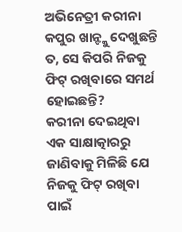ଅଭିନେତ୍ରୀ କରୀନା କପୁର ଖାନ୍ଙ୍କୁ ଦେଖୁଛନ୍ତି ତ, ସେ କିପରି ନିଜକୁ ଫିଟ୍ ରଖିବାରେ ସମର୍ଥ ହୋଇଛନ୍ତି?
କରୀନା ଦେଇଥିବା ଏକ ସାକ୍ଷାତ୍କାରରୁ ଜାଣିବାକୁ ମିଳିଛି ଯେ ନିଜକୁ ଫିଟ୍ ରଖିବା ପାଇଁ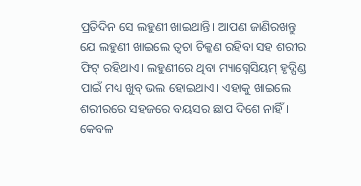ପ୍ରତିଦିନ ସେ ଲହୁଣୀ ଖାଇଥାନ୍ତି। ଆପଣ ଜାଣିରଖନ୍ତୁ ଯେ ଲହୁଣୀ ଖାଇଲେ ତ୍ବଚା ଚିକ୍କଣ ରହିବା ସହ ଶରୀର ଫିଟ୍ ରହିଥାଏ। ଲହୁଣୀରେ ଥିବା ମ୍ୟାଗ୍ନେସିୟମ୍ ହୃଦ୍ପିଣ୍ଡ ପାଇଁ ମଧ୍ୟ ଖୁବ୍ ଭଲ ହୋଇଥାଏ। ଏହାକୁ ଖାଇଲେ ଶରୀରରେ ସହଜରେ ବୟସର ଛାପ ଦିଶେ ନାହିଁ।
କେବଳ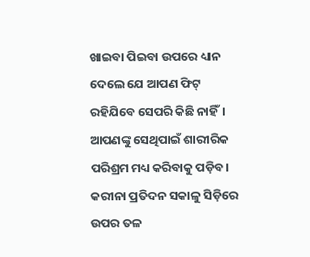ଖାଇବା ପିଇବା ଉପରେ ଧ୍ୟାନ ଦେଲେ ଯେ ଆପଣ ଫିଟ୍ ରହିଯିବେ ସେପରି କିଛି ନାହିଁ। ଆପଣଙ୍କୁ ସେଥିପାଇଁ ଶାରୀରିକ ପରିଶ୍ରମ ମଧ୍ୟ କରିବାକୁ ପଡ଼ିବ। କରୀନା ପ୍ରତିଦନ ସକାଳୁ ସିଡ଼ିରେ ଉପର ତଳ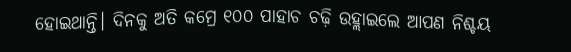ହୋଇଥାନ୍ତି। ଦିନକୁ ଅତି କମ୍ରେ ୧୦୦ ପାହାଚ ଚଢ଼ି ଉହ୍ଲାଇଲେ ଆପଣ ନିଶ୍ଚୟ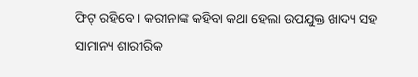ଫିଟ୍ ରହିବେ। କରୀନାଙ୍କ କହିବା କଥା ହେଲା ଉପଯୁକ୍ତ ଖାଦ୍ୟ ସହ ସାମାନ୍ୟ ଶାରୀରିକ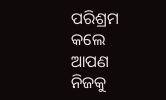ପରିଶ୍ରମ କଲେ ଆପଣ ନିଜକୁ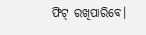ଫିଟ୍ ରଖିପାରିବେ।